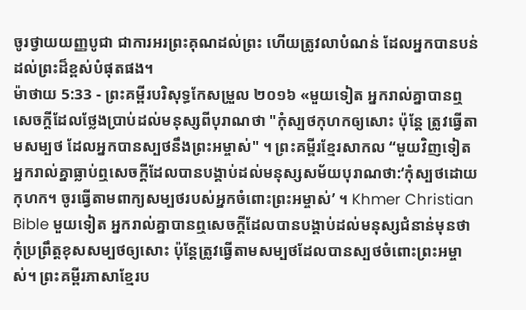ចូរថ្វាយយញ្ញបូជា ជាការអរព្រះគុណដល់ព្រះ ហើយត្រូវលាបំណន់ ដែលអ្នកបានបន់ដល់ព្រះដ៏ខ្ពស់បំផុតផង។
ម៉ាថាយ 5:33 - ព្រះគម្ពីរបរិសុទ្ធកែសម្រួល ២០១៦ «មួយទៀត អ្នករាល់គ្នាបានឮសេចក្តីដែលថ្លែងប្រាប់ដល់មនុស្សពីបុរាណថា "កុំស្បថកុហកឲ្យសោះ ប៉ុន្តែ ត្រូវធ្វើតាមសម្បថ ដែលអ្នកបានស្បថនឹងព្រះអម្ចាស់" ។ ព្រះគម្ពីរខ្មែរសាកល “មួយវិញទៀត អ្នករាល់គ្នាធ្លាប់ឮសេចក្ដីដែលបានបង្គាប់ដល់មនុស្សសម័យបុរាណថា:‘កុំស្បថដោយកុហក។ ចូរធ្វើតាមពាក្យសម្បថរបស់អ្នកចំពោះព្រះអម្ចាស់’ ។ Khmer Christian Bible មួយទៀត អ្នករាល់គ្នាបានឮសេចក្ដីដែលបានបង្គាប់ដល់មនុស្សជំនាន់មុនថា កុំប្រព្រឹត្តខុសសម្បថឲ្យសោះ ប៉ុន្ដែត្រូវធ្វើតាមសម្បថដែលបានស្បថចំពោះព្រះអម្ចាស់។ ព្រះគម្ពីរភាសាខ្មែរប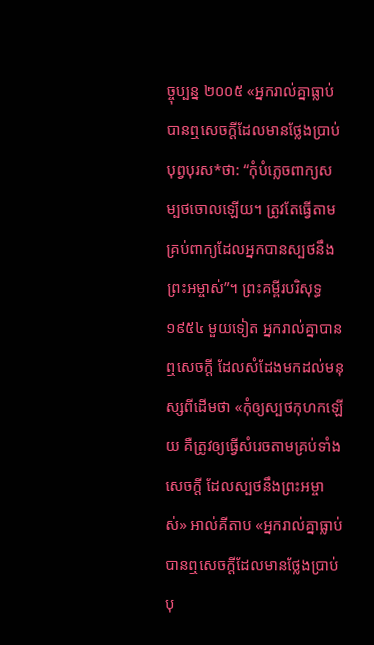ច្ចុប្បន្ន ២០០៥ «អ្នករាល់គ្នាធ្លាប់បានឮសេចក្ដីដែលមានថ្លែងប្រាប់បុព្វបុរស*ថា: “កុំបំភ្លេចពាក្យសម្បថចោលឡើយ។ ត្រូវតែធ្វើតាមគ្រប់ពាក្យដែលអ្នកបានស្បថនឹងព្រះអម្ចាស់”។ ព្រះគម្ពីរបរិសុទ្ធ ១៩៥៤ មួយទៀត អ្នករាល់គ្នាបានឮសេចក្ដី ដែលសំដែងមកដល់មនុស្សពីដើមថា «កុំឲ្យស្បថកុហកឡើយ គឺត្រូវឲ្យធ្វើសំរេចតាមគ្រប់ទាំងសេចក្ដី ដែលស្បថនឹងព្រះអម្ចាស់» អាល់គីតាប «អ្នករាល់គ្នាធ្លាប់បានឮសេចក្ដីដែលមានថ្លែងប្រាប់បុ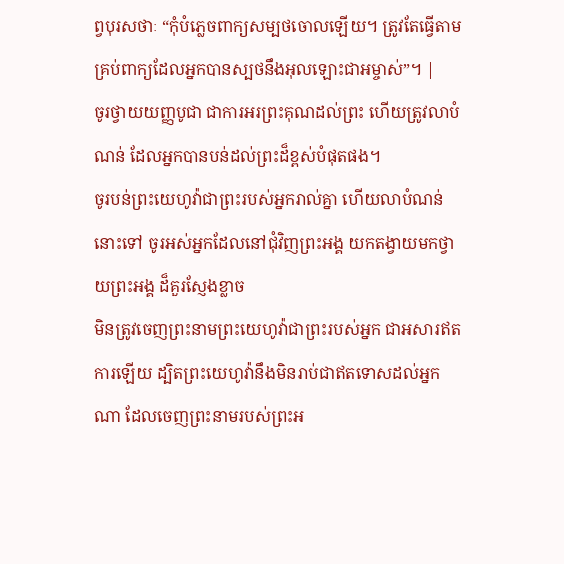ព្វបុរសថាៈ “កុំបំភ្លេចពាក្យសម្បថចោលឡើយ។ ត្រូវតែធ្វើតាមគ្រប់ពាក្យដែលអ្នកបានស្បថនឹងអុលឡោះជាអម្ចាស់”។ |
ចូរថ្វាយយញ្ញបូជា ជាការអរព្រះគុណដល់ព្រះ ហើយត្រូវលាបំណន់ ដែលអ្នកបានបន់ដល់ព្រះដ៏ខ្ពស់បំផុតផង។
ចូរបន់ព្រះយេហូវ៉ាជាព្រះរបស់អ្នករាល់គ្នា ហើយលាបំណន់នោះទៅ ចូរអស់អ្នកដែលនៅជុំវិញព្រះអង្គ យកតង្វាយមកថ្វាយព្រះអង្គ ដ៏គួរស្ញែងខ្លាច
មិនត្រូវចេញព្រះនាមព្រះយេហូវ៉ាជាព្រះរបស់អ្នក ជាអសារឥតការឡើយ ដ្បិតព្រះយេហូវ៉ានឹងមិនរាប់ជាឥតទោសដល់អ្នកណា ដែលចេញព្រះនាមរបស់ព្រះអ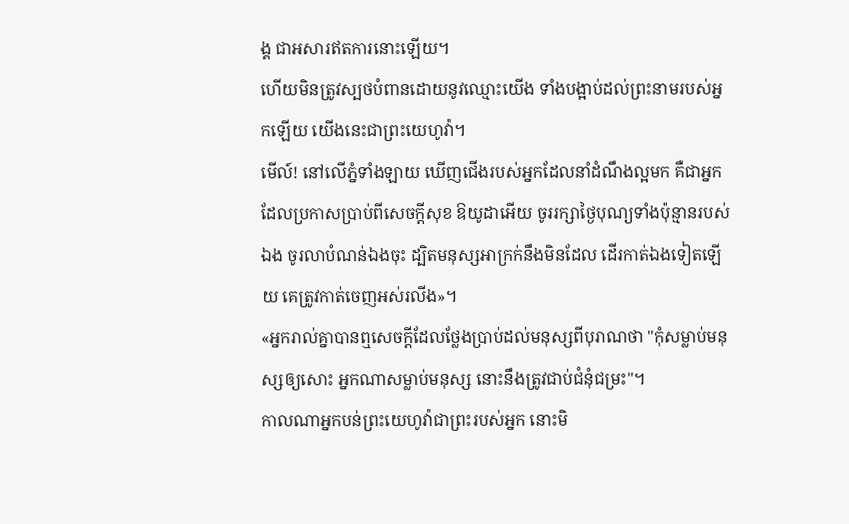ង្គ ជាអសារឥតការនោះឡើយ។
ហើយមិនត្រូវស្បថបំពានដោយនូវឈ្មោះយើង ទាំងបង្អាប់ដល់ព្រះនាមរបស់អ្នកឡើយ យើងនេះជាព្រះយេហូវ៉ា។
មើល៍! នៅលើភ្នំទាំងឡាយ ឃើញជើងរបស់អ្នកដែលនាំដំណឹងល្អមក គឺជាអ្នកដែលប្រកាសប្រាប់ពីសេចក្ដីសុខ ឱយូដាអើយ ចូររក្សាថ្ងៃបុណ្យទាំងប៉ុន្មានរបស់ឯង ចូរលាបំណន់ឯងចុះ ដ្បិតមនុស្សអាក្រក់នឹងមិនដែល ដើរកាត់ឯងទៀតឡើយ គេត្រូវកាត់ចេញអស់រលីង»។
«អ្នករាល់គ្នាបានឮសេចក្តីដែលថ្លែងប្រាប់ដល់មនុស្សពីបុរាណថា "កុំសម្លាប់មនុស្សឲ្យសោះ អ្នកណាសម្លាប់មនុស្ស នោះនឹងត្រូវជាប់ជំនុំជម្រះ"។
កាលណាអ្នកបន់ព្រះយេហូវ៉ាជាព្រះរបស់អ្នក នោះមិ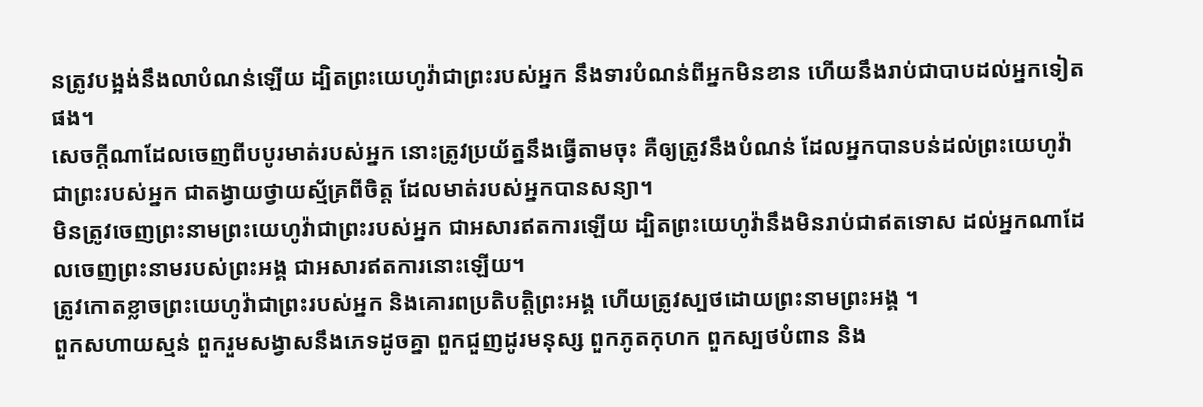នត្រូវបង្អង់នឹងលាបំណន់ឡើយ ដ្បិតព្រះយេហូវ៉ាជាព្រះរបស់អ្នក នឹងទារបំណន់ពីអ្នកមិនខាន ហើយនឹងរាប់ជាបាបដល់អ្នកទៀតផង។
សេចក្ដីណាដែលចេញពីបបូរមាត់របស់អ្នក នោះត្រូវប្រយ័ត្ននឹងធ្វើតាមចុះ គឺឲ្យត្រូវនឹងបំណន់ ដែលអ្នកបានបន់ដល់ព្រះយេហូវ៉ាជាព្រះរបស់អ្នក ជាតង្វាយថ្វាយស្ម័គ្រពីចិត្ត ដែលមាត់របស់អ្នកបានសន្យា។
មិនត្រូវចេញព្រះនាមព្រះយេហូវ៉ាជាព្រះរបស់អ្នក ជាអសារឥតការឡើយ ដ្បិតព្រះយេហូវ៉ានឹងមិនរាប់ជាឥតទោស ដល់អ្នកណាដែលចេញព្រះនាមរបស់ព្រះអង្គ ជាអសារឥតការនោះឡើយ។
ត្រូវកោតខ្លាចព្រះយេហូវ៉ាជាព្រះរបស់អ្នក និងគោរពប្រតិបត្តិព្រះអង្គ ហើយត្រូវស្បថដោយព្រះនាមព្រះអង្គ ។
ពួកសហាយស្មន់ ពួករួមសង្វាសនឹងភេទដូចគ្នា ពួកជួញដូរមនុស្ស ពួកភូតកុហក ពួកស្បថបំពាន និង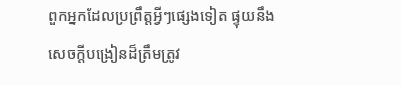ពួកអ្នកដែលប្រព្រឹត្តអ្វីៗផ្សេងទៀត ផ្ទុយនឹងសេចក្ដីបង្រៀនដ៏ត្រឹមត្រូវ